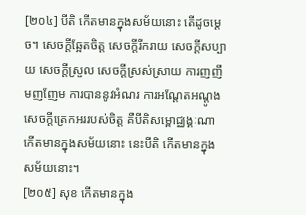[២០៤] បីតិ កើតមានក្នុងសម័យនោះ តើដូចម្តេច។ សេចក្តីឆ្អែតចិត្ត សេចក្តីរីករាយ សេចក្តីសប្បាយ សេចក្តីស្រួល សេចក្តីស្រស់ស្រាយ ការញញឹមញញែម ការបាននូវអំណរ ការអណ្តែតអណ្តូង សេចក្តីត្រេកអររបស់ចិត្ត គឺបីតិសម្ពោជ្ឈង្គៈណា កើតមានក្នុងសម័យនោះ នេះបីតិ កើតមានក្នុងសម័យនោះ។
[២០៥] សុខ កើតមានក្នុង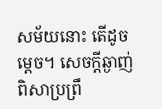សម័យនោះ តើដូចម្តេច។ សេចក្តីឆ្ងាញ់ពិសាប្រព្រឹ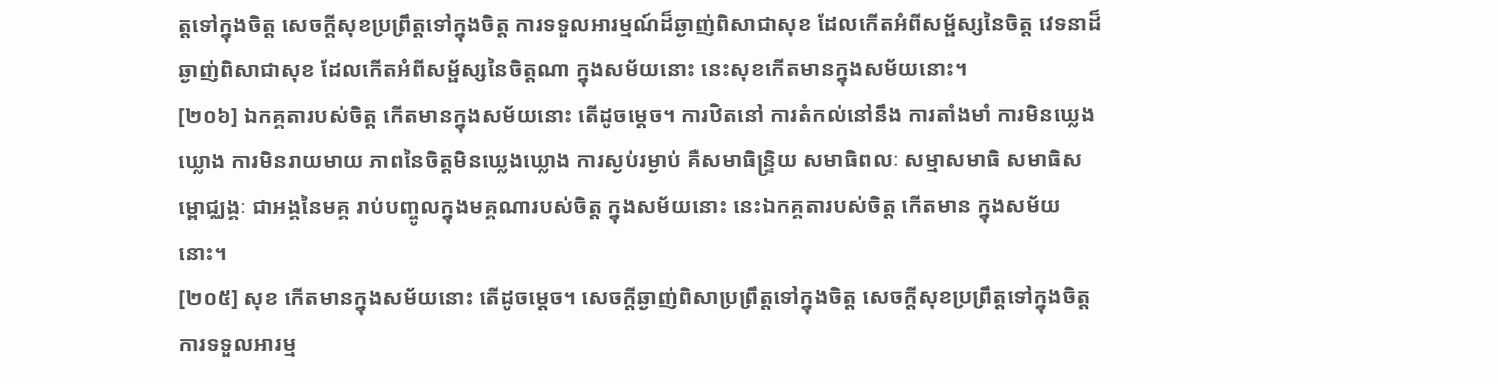ត្តទៅក្នុងចិត្ត សេចក្តីសុខប្រព្រឹត្តទៅក្នុងចិត្ត ការទទួលអារម្មណ៍ដ៏ឆ្ងាញ់ពិសាជាសុខ ដែលកើតអំពីសម្ផ័ស្សនៃចិត្ត វេទនាដ៏ឆ្ងាញ់ពិសាជាសុខ ដែលកើតអំពីសម្ផ័ស្សនៃចិត្តណា ក្នុងសម័យនោះ នេះសុខកើតមានក្នុងសម័យនោះ។
[២០៦] ឯកគ្គតារបស់ចិត្ត កើតមានក្នុងសម័យនោះ តើដូចម្តេច។ ការឋិតនៅ ការតំកល់នៅនឹង ការតាំងមាំ ការមិនឃ្លេងឃ្លោង ការមិនរាយមាយ ភាពនៃចិត្តមិនឃ្លេងឃ្លោង ការស្ងប់រម្ងាប់ គឺសមាធិន្ទ្រិយ សមាធិពលៈ សម្មាសមាធិ សមាធិសម្ពោជ្ឈង្គៈ ជាអង្គនៃមគ្គ រាប់បញ្ចូលក្នុងមគ្គណារបស់ចិត្ត ក្នុងសម័យនោះ នេះឯកគ្គតារបស់ចិត្ត កើតមាន ក្នុងសម័យនោះ។
[២០៥] សុខ កើតមានក្នុងសម័យនោះ តើដូចម្តេច។ សេចក្តីឆ្ងាញ់ពិសាប្រព្រឹត្តទៅក្នុងចិត្ត សេចក្តីសុខប្រព្រឹត្តទៅក្នុងចិត្ត ការទទួលអារម្ម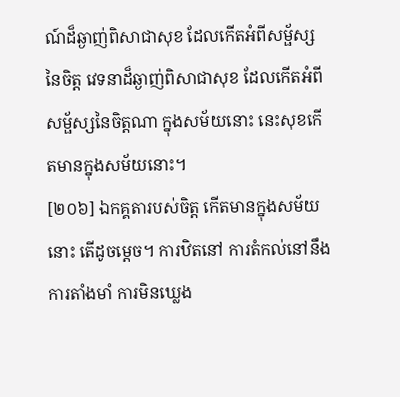ណ៍ដ៏ឆ្ងាញ់ពិសាជាសុខ ដែលកើតអំពីសម្ផ័ស្សនៃចិត្ត វេទនាដ៏ឆ្ងាញ់ពិសាជាសុខ ដែលកើតអំពីសម្ផ័ស្សនៃចិត្តណា ក្នុងសម័យនោះ នេះសុខកើតមានក្នុងសម័យនោះ។
[២០៦] ឯកគ្គតារបស់ចិត្ត កើតមានក្នុងសម័យនោះ តើដូចម្តេច។ ការឋិតនៅ ការតំកល់នៅនឹង ការតាំងមាំ ការមិនឃ្លេង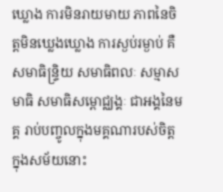ឃ្លោង ការមិនរាយមាយ ភាពនៃចិត្តមិនឃ្លេងឃ្លោង ការស្ងប់រម្ងាប់ គឺសមាធិន្ទ្រិយ សមាធិពលៈ សម្មាសមាធិ សមាធិសម្ពោជ្ឈង្គៈ ជាអង្គនៃមគ្គ រាប់បញ្ចូលក្នុងមគ្គណារបស់ចិត្ត ក្នុងសម័យនោះ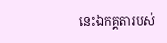នេះឯកគ្គតារបស់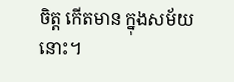ចិត្ត កើតមាន ក្នុងសម័យនោះ។